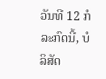ວັນທີ 12 ກໍລະກົດນີ້, ບໍລິສັດ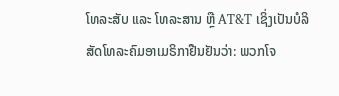ໂທລະສັບ ແລະ ໂທລະສານ ຫຼື AT&T ເຊິ່ງເປັນບໍລິສັດໂທລະຄົມອາເມຣິກາຢືນຢັນວ່າ: ພວກໂຈ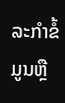ລະກຳຂໍ້ມູນຫຼື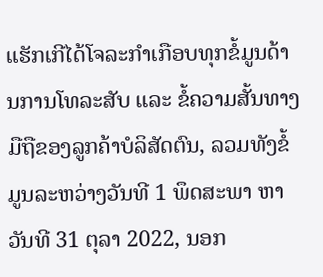ແຮັກເກີໄດ້ໂຈລະກຳເກືອບທຸກຂໍ້ມູນດ້ານການໂທລະສັບ ແລະ ຂໍ້ຄວາມສັ້ນທາງມືຖືຂອງລູກຄ້າບໍລິສັດຕົນ, ລວມທັງຂໍ້ມູນລະຫວ່າງວັນທີ 1 ພຶດສະພາ ຫາວັນທີ 31 ຕຸລາ 2022, ນອກ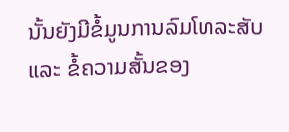ນັ້ນຍັງມີຂໍ້ມູນການລົມໂທລະສັບ ແລະ ຂໍ້ຄວາມສັ້ນຂອງ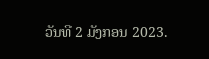ວັນທີ 2 ມັງກອນ 2023.